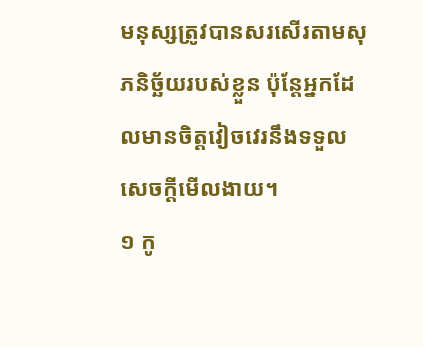មនុស្សត្រូវបានសរសើរតាមសុភនិច្ឆ័យរបស់ខ្លួន ប៉ុន្តែអ្នកដែលមានចិត្តវៀចវេរនឹងទទួលសេចក្ដីមើលងាយ។
១ កូ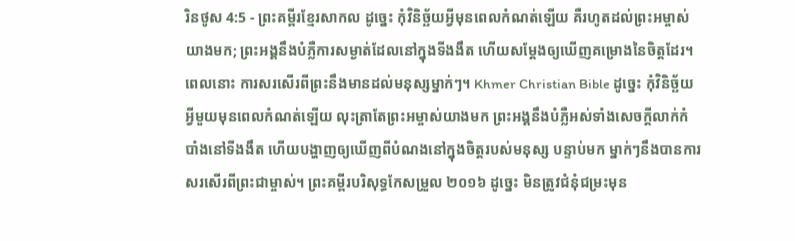រិនថូស 4:5 - ព្រះគម្ពីរខ្មែរសាកល ដូច្នេះ កុំវិនិច្ឆ័យអ្វីមុនពេលកំណត់ឡើយ គឺរហូតដល់ព្រះអម្ចាស់យាងមក; ព្រះអង្គនឹងបំភ្លឺការសម្ងាត់ដែលនៅក្នុងទីងងឹត ហើយសម្ដែងឲ្យឃើញគម្រោងនៃចិត្តដែរ។ ពេលនោះ ការសរសើរពីព្រះនឹងមានដល់មនុស្សម្នាក់ៗ។ Khmer Christian Bible ដូច្នេះ កុំវិនិច្ឆ័យអ្វីមួយមុនពេលកំណត់ឡើយ លុះត្រាតែព្រះអម្ចាស់យាងមក ព្រះអង្គនឹងបំភ្លឺអស់ទាំងសេចក្ដីលាក់កំបាំងនៅទីងងឹត ហើយបង្ហាញឲ្យឃើញពីបំណងនៅក្នុងចិត្ដរបស់មនុស្ស បន្ទាប់មក ម្នាក់ៗនឹងបានការសរសើរពីព្រះជាម្ចាស់។ ព្រះគម្ពីរបរិសុទ្ធកែសម្រួល ២០១៦ ដូច្នេះ មិនត្រូវជំនុំជម្រះមុន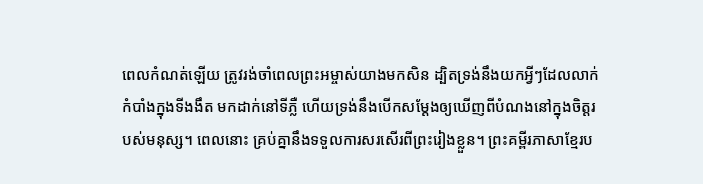ពេលកំណត់ឡើយ ត្រូវរង់ចាំពេលព្រះអម្ចាស់យាងមកសិន ដ្បិតទ្រង់នឹងយកអ្វីៗដែលលាក់កំបាំងក្នុងទីងងឹត មកដាក់នៅទីភ្លឺ ហើយទ្រង់នឹងបើកសម្ដែងឲ្យឃើញពីបំណងនៅក្នុងចិត្តរបស់មនុស្ស។ ពេលនោះ គ្រប់គ្នានឹងទទួលការសរសើរពីព្រះរៀងខ្លួន។ ព្រះគម្ពីរភាសាខ្មែរប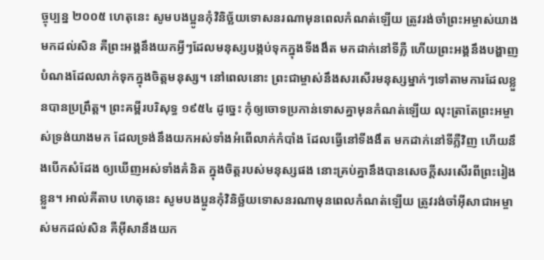ច្ចុប្បន្ន ២០០៥ ហេតុនេះ សូមបងប្អូនកុំវិនិច្ឆ័យទោសនរណាមុនពេលកំណត់ឡើយ ត្រូវរង់ចាំព្រះអម្ចាស់យាងមកដល់សិន គឺព្រះអង្គនឹងយកអ្វីៗដែលមនុស្សបង្កប់ទុកក្នុងទីងងឹត មកដាក់នៅទីភ្លឺ ហើយព្រះអង្គនឹងបង្ហាញបំណងដែលលាក់ទុកក្នុងចិត្តមនុស្ស។ នៅពេលនោះ ព្រះជាម្ចាស់នឹងសរសើរមនុស្សម្នាក់ៗទៅតាមការដែលខ្លួនបានប្រព្រឹត្ត។ ព្រះគម្ពីរបរិសុទ្ធ ១៩៥៤ ដូច្នេះ កុំឲ្យចោទប្រកាន់ទោសគ្នាមុនកំណត់ឡើយ លុះត្រាតែព្រះអម្ចាស់ទ្រង់យាងមក ដែលទ្រង់នឹងយកអស់ទាំងអំពើលាក់កំបាំង ដែលធ្វើនៅទីងងឹត មកដាក់នៅទីភ្លឺវិញ ហើយនឹងបើកសំដែង ឲ្យឃើញអស់ទាំងគំនិត ក្នុងចិត្តរបស់មនុស្សផង នោះគ្រប់គ្នានឹងបានសេចក្ដីសរសើរពីព្រះរៀងខ្លួន។ អាល់គីតាប ហេតុនេះ សូមបងប្អូនកុំវិនិច្ឆ័យទោសនរណាមុនពេលកំណត់ឡើយ ត្រូវរង់ចាំអ៊ីសាជាអម្ចាស់មកដល់សិន គឺអ៊ីសានឹងយក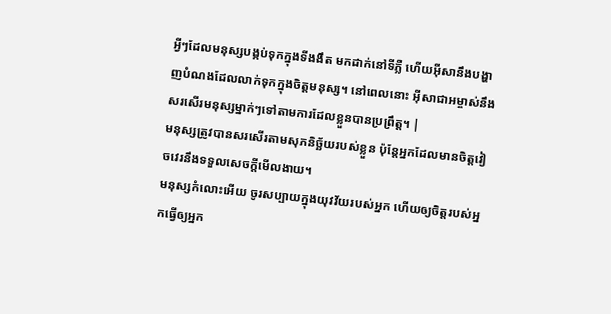អ្វីៗដែលមនុស្សបង្កប់ទុកក្នុងទីងងឹត មកដាក់នៅទីភ្លឺ ហើយអ៊ីសានឹងបង្ហាញបំណងដែលលាក់ទុកក្នុងចិត្ដមនុស្ស។ នៅពេលនោះ អ៊ីសាជាអម្ចាស់នឹងសរសើរមនុស្សម្នាក់ៗទៅតាមការដែលខ្លួនបានប្រព្រឹត្ដ។ |
មនុស្សត្រូវបានសរសើរតាមសុភនិច្ឆ័យរបស់ខ្លួន ប៉ុន្តែអ្នកដែលមានចិត្តវៀចវេរនឹងទទួលសេចក្ដីមើលងាយ។
មនុស្សកំលោះអើយ ចូរសប្បាយក្នុងយុវវ័យរបស់អ្នក ហើយឲ្យចិត្តរបស់អ្នកធ្វើឲ្យអ្នក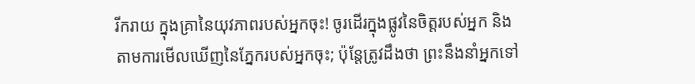រីករាយ ក្នុងគ្រានៃយុវភាពរបស់អ្នកចុះ! ចូរដើរក្នុងផ្លូវនៃចិត្តរបស់អ្នក និងតាមការមើលឃើញនៃភ្នែករបស់អ្នកចុះ; ប៉ុន្តែត្រូវដឹងថា ព្រះនឹងនាំអ្នកទៅ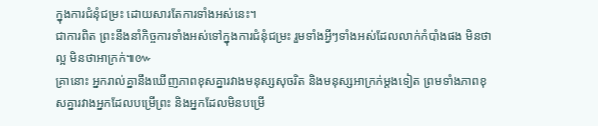ក្នុងការជំនុំជម្រះ ដោយសារតែការទាំងអស់នេះ។
ជាការពិត ព្រះនឹងនាំកិច្ចការទាំងអស់ទៅក្នុងការជំនុំជម្រះ រួមទាំងអ្វីៗទាំងអស់ដែលលាក់កំបាំងផង មិនថាល្អ មិនថាអាក្រក់៕៚
គ្រានោះ អ្នករាល់គ្នានឹងឃើញភាពខុសគ្នារវាងមនុស្សសុចរិត និងមនុស្សអាក្រក់ម្ដងទៀត ព្រមទាំងភាពខុសគ្នារវាងអ្នកដែលបម្រើព្រះ និងអ្នកដែលមិនបម្រើ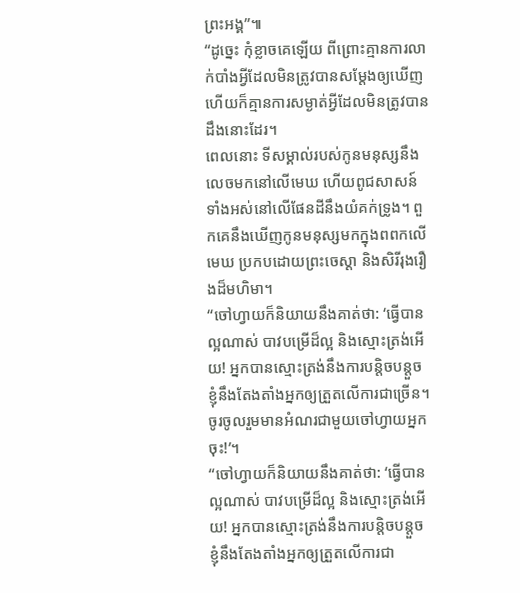ព្រះអង្គ”៕
“ដូច្នេះ កុំខ្លាចគេឡើយ ពីព្រោះគ្មានការលាក់បាំងអ្វីដែលមិនត្រូវបានសម្ដែងឲ្យឃើញ ហើយក៏គ្មានការសម្ងាត់អ្វីដែលមិនត្រូវបានដឹងនោះដែរ។
ពេលនោះ ទីសម្គាល់របស់កូនមនុស្សនឹងលេចមកនៅលើមេឃ ហើយពូជសាសន៍ទាំងអស់នៅលើផែនដីនឹងយំគក់ទ្រូង។ ពួកគេនឹងឃើញកូនមនុស្សមកក្នុងពពកលើមេឃ ប្រកបដោយព្រះចេស្ដា និងសិរីរុងរឿងដ៏មហិមា។
“ចៅហ្វាយក៏និយាយនឹងគាត់ថា: ‘ធ្វើបានល្អណាស់ បាវបម្រើដ៏ល្អ និងស្មោះត្រង់អើយ! អ្នកបានស្មោះត្រង់នឹងការបន្តិចបន្តួច ខ្ញុំនឹងតែងតាំងអ្នកឲ្យត្រួតលើការជាច្រើន។ ចូរចូលរួមមានអំណរជាមួយចៅហ្វាយអ្នកចុះ!’។
“ចៅហ្វាយក៏និយាយនឹងគាត់ថា: ‘ធ្វើបានល្អណាស់ បាវបម្រើដ៏ល្អ និងស្មោះត្រង់អើយ! អ្នកបានស្មោះត្រង់នឹងការបន្តិចបន្តួច ខ្ញុំនឹងតែងតាំងអ្នកឲ្យត្រួតលើការជា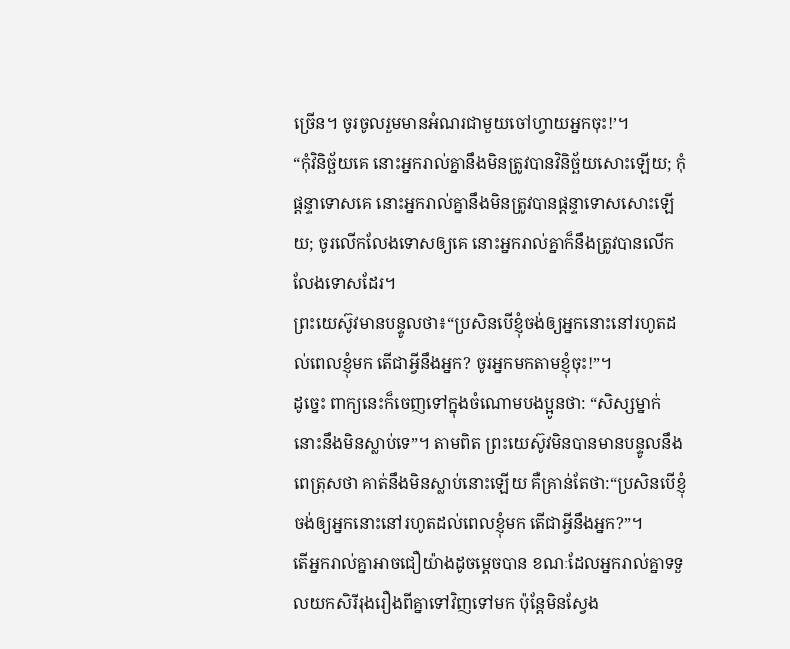ច្រើន។ ចូរចូលរួមមានអំណរជាមួយចៅហ្វាយអ្នកចុះ!’។
“កុំវិនិច្ឆ័យគេ នោះអ្នករាល់គ្នានឹងមិនត្រូវបានវិនិច្ឆ័យសោះឡើយ; កុំផ្ដន្ទាទោសគេ នោះអ្នករាល់គ្នានឹងមិនត្រូវបានផ្ដន្ទាទោសសោះឡើយ; ចូរលើកលែងទោសឲ្យគេ នោះអ្នករាល់គ្នាក៏នឹងត្រូវបានលើកលែងទោសដែរ។
ព្រះយេស៊ូវមានបន្ទូលថា៖“ប្រសិនបើខ្ញុំចង់ឲ្យអ្នកនោះនៅរហូតដល់ពេលខ្ញុំមក តើជាអ្វីនឹងអ្នក? ចូរអ្នកមកតាមខ្ញុំចុះ!”។
ដូច្នេះ ពាក្យនេះក៏ចេញទៅក្នុងចំណោមបងប្អូនថា: “សិស្សម្នាក់នោះនឹងមិនស្លាប់ទេ”។ តាមពិត ព្រះយេស៊ូវមិនបានមានបន្ទូលនឹងពេត្រុសថា គាត់នឹងមិនស្លាប់នោះឡើយ គឺគ្រាន់តែថា:“ប្រសិនបើខ្ញុំចង់ឲ្យអ្នកនោះនៅរហូតដល់ពេលខ្ញុំមក តើជាអ្វីនឹងអ្នក?”។
តើអ្នករាល់គ្នាអាចជឿយ៉ាងដូចម្ដេចបាន ខណៈដែលអ្នករាល់គ្នាទទួលយកសិរីរុងរឿងពីគ្នាទៅវិញទៅមក ប៉ុន្តែមិនស្វែង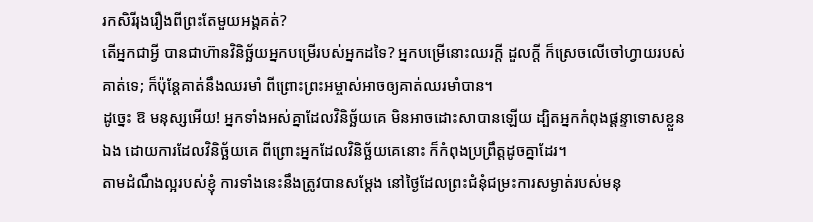រកសិរីរុងរឿងពីព្រះតែមួយអង្គគត់?
តើអ្នកជាអ្វី បានជាហ៊ានវិនិច្ឆ័យអ្នកបម្រើរបស់អ្នកដទៃ? អ្នកបម្រើនោះឈរក្ដី ដួលក្ដី ក៏ស្រេចលើចៅហ្វាយរបស់គាត់ទេ; ក៏ប៉ុន្តែគាត់នឹងឈរមាំ ពីព្រោះព្រះអម្ចាស់អាចឲ្យគាត់ឈរមាំបាន។
ដូច្នេះ ឱ មនុស្សអើយ! អ្នកទាំងអស់គ្នាដែលវិនិច្ឆ័យគេ មិនអាចដោះសាបានឡើយ ដ្បិតអ្នកកំពុងផ្ដន្ទាទោសខ្លួនឯង ដោយការដែលវិនិច្ឆ័យគេ ពីព្រោះអ្នកដែលវិនិច្ឆ័យគេនោះ ក៏កំពុងប្រព្រឹត្តដូចគ្នាដែរ។
តាមដំណឹងល្អរបស់ខ្ញុំ ការទាំងនេះនឹងត្រូវបានសម្ដែង នៅថ្ងៃដែលព្រះជំនុំជម្រះការសម្ងាត់របស់មនុ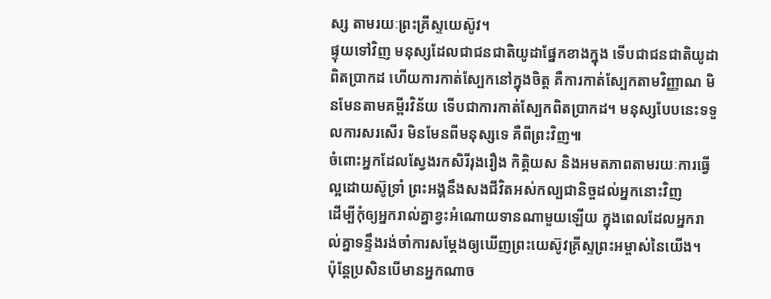ស្ស តាមរយៈព្រះគ្រីស្ទយេស៊ូវ។
ផ្ទុយទៅវិញ មនុស្សដែលជាជនជាតិយូដាផ្នែកខាងក្នុង ទើបជាជនជាតិយូដាពិតប្រាកដ ហើយការកាត់ស្បែកនៅក្នុងចិត្ត គឺការកាត់ស្បែកតាមវិញ្ញាណ មិនមែនតាមគម្ពីរវិន័យ ទើបជាការកាត់ស្បែកពិតប្រាកដ។ មនុស្សបែបនេះទទួលការសរសើរ មិនមែនពីមនុស្សទេ គឺពីព្រះវិញ៕
ចំពោះអ្នកដែលស្វែងរកសិរីរុងរឿង កិត្តិយស និងអមតភាពតាមរយៈការធ្វើល្អដោយស៊ូទ្រាំ ព្រះអង្គនឹងសងជីវិតអស់កល្បជានិច្ចដល់អ្នកនោះវិញ
ដើម្បីកុំឲ្យអ្នករាល់គ្នាខ្វះអំណោយទានណាមួយឡើយ ក្នុងពេលដែលអ្នករាល់គ្នាទន្ទឹងរង់ចាំការសម្ដែងឲ្យឃើញព្រះយេស៊ូវគ្រីស្ទព្រះអម្ចាស់នៃយើង។
ប៉ុន្តែប្រសិនបើមានអ្នកណាច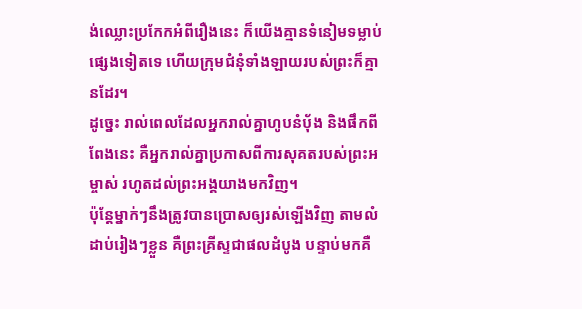ង់ឈ្លោះប្រកែកអំពីរឿងនេះ ក៏យើងគ្មានទំនៀមទម្លាប់ផ្សេងទៀតទេ ហើយក្រុមជំនុំទាំងឡាយរបស់ព្រះក៏គ្មានដែរ។
ដូច្នេះ រាល់ពេលដែលអ្នករាល់គ្នាហូបនំប៉័ង និងផឹកពីពែងនេះ គឺអ្នករាល់គ្នាប្រកាសពីការសុគតរបស់ព្រះអម្ចាស់ រហូតដល់ព្រះអង្គយាងមកវិញ។
ប៉ុន្តែម្នាក់ៗនឹងត្រូវបានប្រោសឲ្យរស់ឡើងវិញ តាមលំដាប់រៀងៗខ្លួន គឺព្រះគ្រីស្ទជាផលដំបូង បន្ទាប់មកគឺ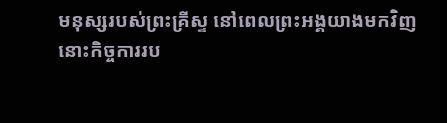មនុស្សរបស់ព្រះគ្រីស្ទ នៅពេលព្រះអង្គយាងមកវិញ
នោះកិច្ចការរប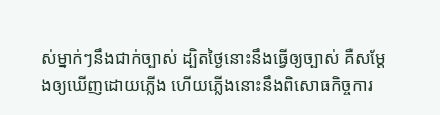ស់ម្នាក់ៗនឹងជាក់ច្បាស់ ដ្បិតថ្ងៃនោះនឹងធ្វើឲ្យច្បាស់ គឺសម្ដែងឲ្យឃើញដោយភ្លើង ហើយភ្លើងនោះនឹងពិសោធកិច្ចការ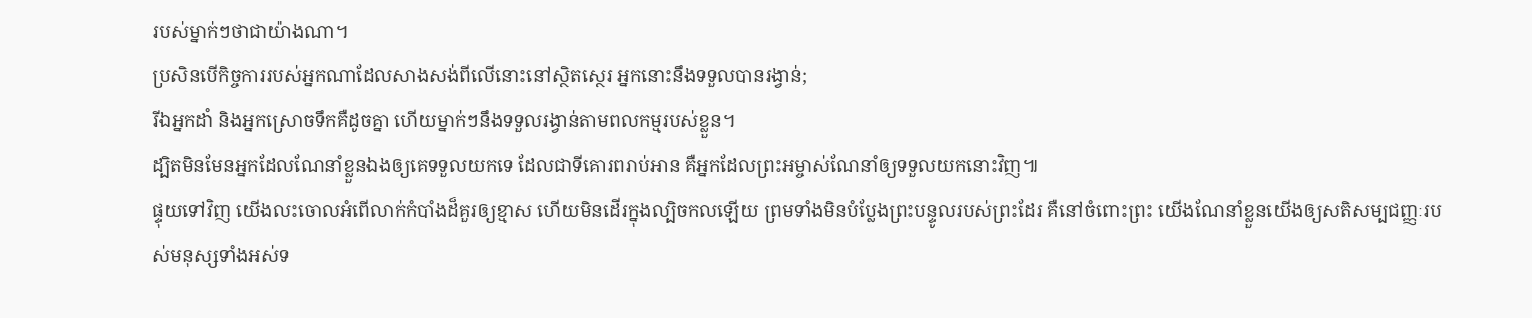របស់ម្នាក់ៗថាជាយ៉ាងណា។
ប្រសិនបើកិច្ចការរបស់អ្នកណាដែលសាងសង់ពីលើនោះនៅស្ថិតស្ថេរ អ្នកនោះនឹងទទួលបានរង្វាន់;
រីឯអ្នកដាំ និងអ្នកស្រោចទឹកគឺដូចគ្នា ហើយម្នាក់ៗនឹងទទួលរង្វាន់តាមពលកម្មរបស់ខ្លួន។
ដ្បិតមិនមែនអ្នកដែលណែនាំខ្លួនឯងឲ្យគេទទួលយកទេ ដែលជាទីគោរពរាប់អាន គឺអ្នកដែលព្រះអម្ចាស់ណែនាំឲ្យទទួលយកនោះវិញ៕
ផ្ទុយទៅវិញ យើងលះចោលអំពើលាក់កំបាំងដ៏គួរឲ្យខ្មាស ហើយមិនដើរក្នុងល្បិចកលឡើយ ព្រមទាំងមិនបំប្លែងព្រះបន្ទូលរបស់ព្រះដែរ គឺនៅចំពោះព្រះ យើងណែនាំខ្លួនយើងឲ្យសតិសម្បជញ្ញៈរបស់មនុស្សទាំងអស់ទ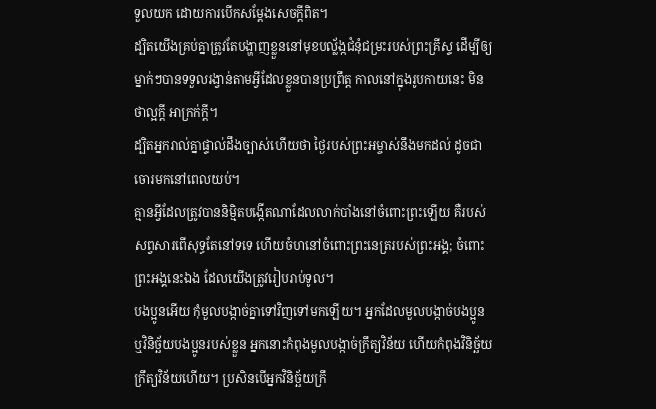ទួលយក ដោយការបើកសម្ដែងសេចក្ដីពិត។
ដ្បិតយើងគ្រប់គ្នាត្រូវតែបង្ហាញខ្លួននៅមុខបល្ល័ង្កជំនុំជម្រះរបស់ព្រះគ្រីស្ទ ដើម្បីឲ្យម្នាក់ៗបានទទួលរង្វាន់តាមអ្វីដែលខ្លួនបានប្រព្រឹត្ត កាលនៅក្នុងរូបកាយនេះ មិនថាល្អក្ដី អាក្រក់ក្ដី។
ដ្បិតអ្នករាល់គ្នាផ្ទាល់ដឹងច្បាស់ហើយថា ថ្ងៃរបស់ព្រះអម្ចាស់នឹងមកដល់ ដូចជាចោរមកនៅពេលយប់។
គ្មានអ្វីដែលត្រូវបាននិម្មិតបង្កើតណាដែលលាក់បាំងនៅចំពោះព្រះឡើយ គឺរបស់សព្វសារពើសុទ្ធតែនៅទទេ ហើយចំហនៅចំពោះព្រះនេត្ររបស់ព្រះអង្គ; ចំពោះព្រះអង្គនេះឯង ដែលយើងត្រូវរៀបរាប់ទូល។
បងប្អូនអើយ កុំមួលបង្កាច់គ្នាទៅវិញទៅមកឡើយ។ អ្នកដែលមួលបង្កាច់បងប្អូន ឬវិនិច្ឆ័យបងប្អូនរបស់ខ្លួន អ្នកនោះកំពុងមួលបង្កាច់ក្រឹត្យវិន័យ ហើយកំពុងវិនិច្ឆ័យក្រឹត្យវិន័យហើយ។ ប្រសិនបើអ្នកវិនិច្ឆ័យក្រឹ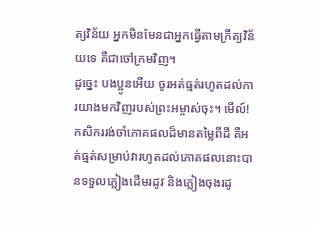ត្យវិន័យ អ្នកមិនមែនជាអ្នកធ្វើតាមក្រឹត្យវិន័យទេ គឺជាចៅក្រមវិញ។
ដូច្នេះ បងប្អូនអើយ ចូរអត់ធ្មត់រហូតដល់ការយាងមកវិញរបស់ព្រះអម្ចាស់ចុះ។ មើល៍! កសិកររង់ចាំភោគផលដ៏មានតម្លៃពីដី គឺអត់ធ្មត់សម្រាប់វារហូតដល់ភោគផលនោះបានទទួលភ្លៀងដើមរដូវ និងភ្លៀងចុងរដូ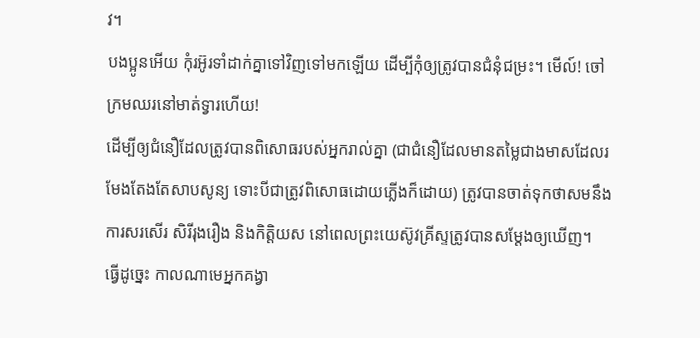វ។
បងប្អូនអើយ កុំរអ៊ូរទាំដាក់គ្នាទៅវិញទៅមកឡើយ ដើម្បីកុំឲ្យត្រូវបានជំនុំជម្រះ។ មើល៍! ចៅក្រមឈរនៅមាត់ទ្វារហើយ!
ដើម្បីឲ្យជំនឿដែលត្រូវបានពិសោធរបស់អ្នករាល់គ្នា (ជាជំនឿដែលមានតម្លៃជាងមាសដែលរមែងតែងតែសាបសូន្យ ទោះបីជាត្រូវពិសោធដោយភ្លើងក៏ដោយ) ត្រូវបានចាត់ទុកថាសមនឹងការសរសើរ សិរីរុងរឿង និងកិត្តិយស នៅពេលព្រះយេស៊ូវគ្រីស្ទត្រូវបានសម្ដែងឲ្យឃើញ។
ធ្វើដូច្នេះ កាលណាមេអ្នកគង្វា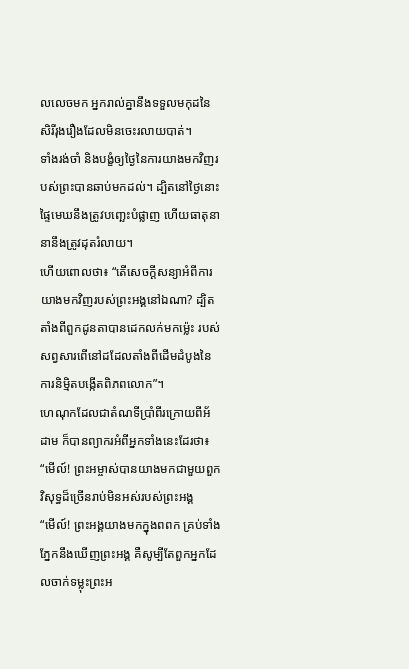លលេចមក អ្នករាល់គ្នានឹងទទួលមកុដនៃសិរីរុងរឿងដែលមិនចេះរលាយបាត់។
ទាំងរង់ចាំ និងបង្ខំឲ្យថ្ងៃនៃការយាងមកវិញរបស់ព្រះបានឆាប់មកដល់។ ដ្បិតនៅថ្ងៃនោះ ផ្ទៃមេឃនឹងត្រូវបញ្ឆេះបំផ្លាញ ហើយធាតុនានានឹងត្រូវដុតរំលាយ។
ហើយពោលថា៖ “តើសេចក្ដីសន្យាអំពីការយាងមកវិញរបស់ព្រះអង្គនៅឯណា? ដ្បិតតាំងពីពួកដូនតាបានដេកលក់មកម្ល៉េះ របស់សព្វសារពើនៅដដែលតាំងពីដើមដំបូងនៃការនិម្មិតបង្កើតពិភពលោក”។
ហេណុកដែលជាតំណទីប្រាំពីរក្រោយពីអ័ដាម ក៏បានព្យាករអំពីអ្នកទាំងនេះដែរថា៖ “មើល៍! ព្រះអម្ចាស់បានយាងមកជាមួយពួកវិសុទ្ធដ៏ច្រើនរាប់មិនអស់របស់ព្រះអង្គ
“មើល៍! ព្រះអង្គយាងមកក្នុងពពក គ្រប់ទាំងភ្នែកនឹងឃើញព្រះអង្គ គឺសូម្បីតែពួកអ្នកដែលចាក់ទម្លុះព្រះអ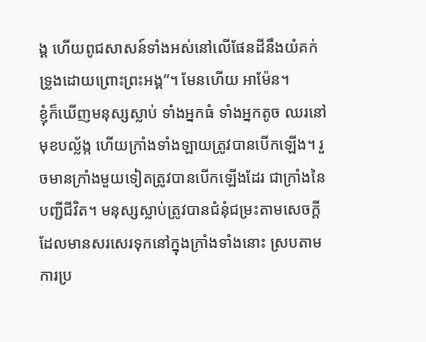ង្គ ហើយពូជសាសន៍ទាំងអស់នៅលើផែនដីនឹងយំគក់ទ្រូងដោយព្រោះព្រះអង្គ”។ មែនហើយ អាម៉ែន។
ខ្ញុំក៏ឃើញមនុស្សស្លាប់ ទាំងអ្នកធំ ទាំងអ្នកតូច ឈរនៅមុខបល្ល័ង្ក ហើយក្រាំងទាំងឡាយត្រូវបានបើកឡើង។ រួចមានក្រាំងមួយទៀតត្រូវបានបើកឡើងដែរ ជាក្រាំងនៃបញ្ជីជីវិត។ មនុស្សស្លាប់ត្រូវបានជំនុំជម្រះតាមសេចក្ដីដែលមានសរសេរទុកនៅក្នុងក្រាំងទាំងនោះ ស្របតាមការប្រ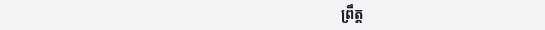ព្រឹត្ត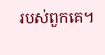របស់ពួកគេ។